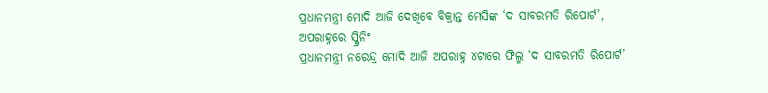ପ୍ରଧାନମନ୍ତ୍ରୀ ମୋଦି ଆଜି ଦେଖିବେ ବିକ୍ରାନ୍ତ ମେସିଙ୍କ ‘ଦ ସାବରମତି ରିପୋର୍ଟ’, ଅପରାହ୍ନରେ ସ୍କ୍ରିନିଂ
ପ୍ରଧାନମନ୍ତ୍ରୀ ନରେନ୍ଦ୍ର ମୋଦି ଆଜି ଅପରାହ୍ନ ୪ଟାରେ ଫିଲ୍ମ ‘ଦ ସାବରମତି ରିପୋର୍ଟ’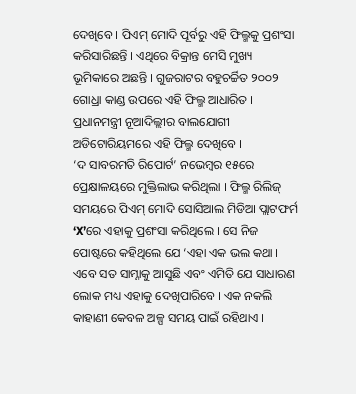ଦେଖିବେ । ପିଏମ୍ ମୋଦି ପୂର୍ବରୁ ଏହି ଫିଲ୍ମକୁ ପ୍ରଶଂସା କରିସାରିଛନ୍ତି । ଏଥିରେ ବିକ୍ରାନ୍ତ ମେସି ମୁଖ୍ୟ ଭୂମିକାରେ ଅଛନ୍ତି । ଗୁଜରାଟର ବହୁଚର୍ଚ୍ଚିତ ୨୦୦୨ ଗୋଧ୍ରା କାଣ୍ଡ ଉପରେ ଏହି ଫିଲ୍ମ ଆଧାରିତ । ପ୍ରଧାନମନ୍ତ୍ରୀ ନୂଆଦିଲ୍ଲୀର ବାଲଯୋଗୀ ଅଡିଟୋରିୟମରେ ଏହି ଫିଲ୍ମ ଦେଖିବେ ।
‘ଦ ସାବରମତି ରିପୋର୍ଟ’ ନଭେମ୍ବର ୧୫ରେ ପ୍ରେକ୍ଷାଳୟରେ ମୁକ୍ତିଲାଭ କରିଥିଲା । ଫିଲ୍ମ ରିଲିଜ୍ ସମୟରେ ପିଏମ୍ ମୋଦି ସୋସିଆଲ ମିଡିଆ ପ୍ଲାଟଫର୍ମ ‘X’ରେ ଏହାକୁ ପ୍ରଶଂସା କରିଥିଲେ । ସେ ନିଜ ପୋଷ୍ଟରେ କହିଥିଲେ ଯେ ‘ଏହା ଏକ ଭଲ କଥା । ଏବେ ସତ ସାମ୍ନାକୁ ଆସୁଛି ଏବଂ ଏମିତି ଯେ ସାଧାରଣ ଲୋକ ମଧ୍ୟ ଏହାକୁ ଦେଖିପାରିବେ । ଏକ ନକଲି କାହାଣୀ କେବଳ ଅଳ୍ପ ସମୟ ପାଇଁ ରହିଥାଏ ।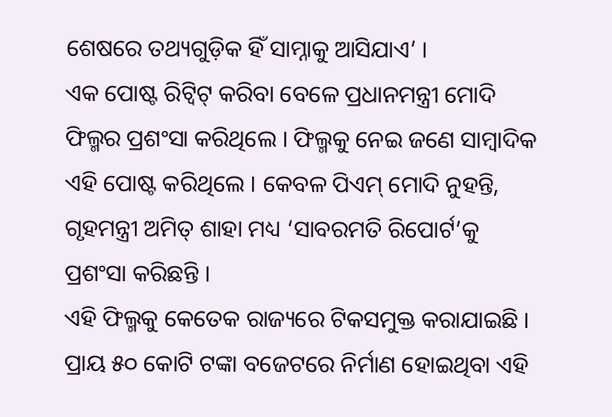ଶେଷରେ ତଥ୍ୟଗୁଡ଼ିକ ହିଁ ସାମ୍ନାକୁ ଆସିଯାଏ’ ।
ଏକ ପୋଷ୍ଟ ରିଟ୍ୱିଟ୍ କରିବା ବେଳେ ପ୍ରଧାନମନ୍ତ୍ରୀ ମୋଦି ଫିଲ୍ମର ପ୍ରଶଂସା କରିଥିଲେ । ଫିଲ୍ମକୁ ନେଇ ଜଣେ ସାମ୍ବାଦିକ ଏହି ପୋଷ୍ଟ କରିଥିଲେ । କେବଳ ପିଏମ୍ ମୋଦି ନୁହନ୍ତି, ଗୃହମନ୍ତ୍ରୀ ଅମିତ୍ ଶାହା ମଧ୍ୟ ‘ସାବରମତି ରିପୋର୍ଟ’କୁ ପ୍ରଶଂସା କରିଛନ୍ତି ।
ଏହି ଫିଲ୍ମକୁ କେତେକ ରାଜ୍ୟରେ ଟିକସମୁକ୍ତ କରାଯାଇଛି । ପ୍ରାୟ ୫୦ କୋଟି ଟଙ୍କା ବଜେଟରେ ନିର୍ମାଣ ହୋଇଥିବା ଏହି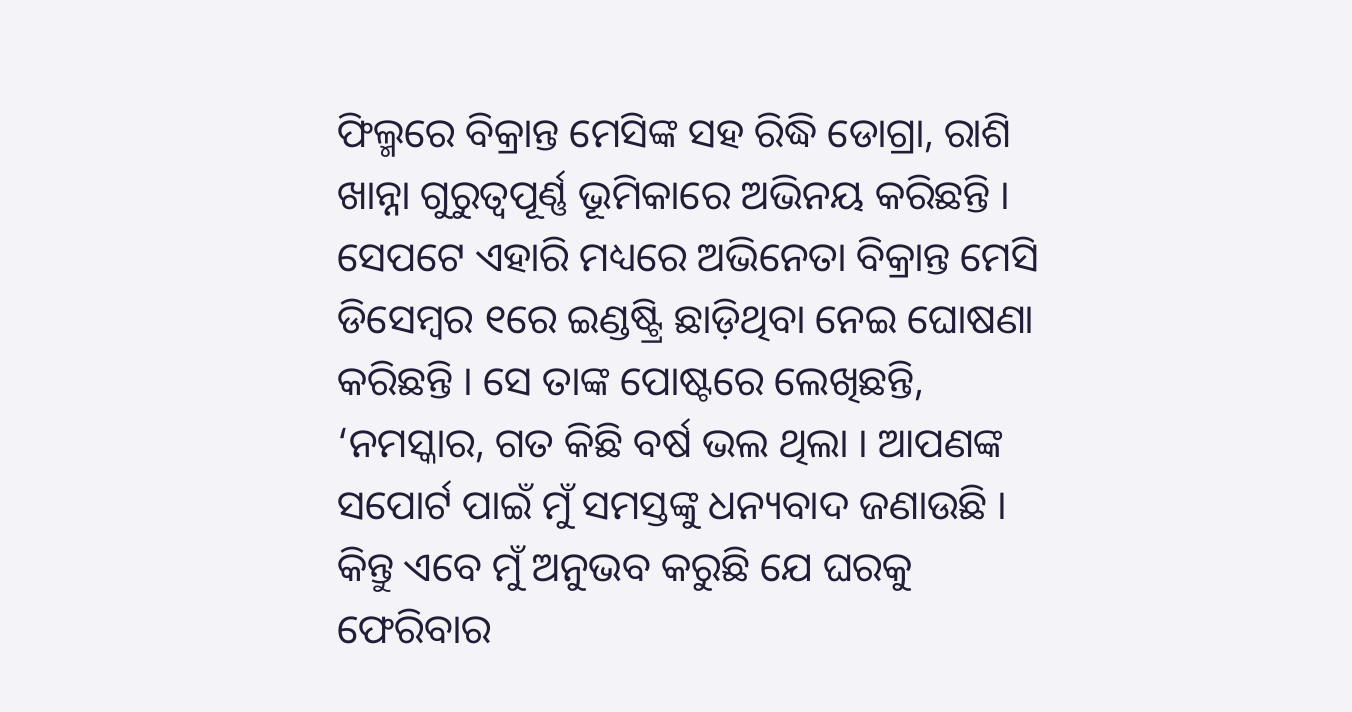ଫିଲ୍ମରେ ବିକ୍ରାନ୍ତ ମେସିଙ୍କ ସହ ରିଦ୍ଧି ଡୋଗ୍ରା, ରାଶି ଖାନ୍ନା ଗୁରୁତ୍ୱପୂର୍ଣ୍ଣ ଭୂମିକାରେ ଅଭିନୟ କରିଛନ୍ତି ।
ସେପଟେ ଏହାରି ମଧ୍ୟରେ ଅଭିନେତା ବିକ୍ରାନ୍ତ ମେସି ଡିସେମ୍ବର ୧ରେ ଇଣ୍ଡଷ୍ଟ୍ରି ଛାଡ଼ିଥିବା ନେଇ ଘୋଷଣା କରିଛନ୍ତି । ସେ ତାଙ୍କ ପୋଷ୍ଟରେ ଲେଖିଛନ୍ତି, ‘ନମସ୍କାର, ଗତ କିଛି ବର୍ଷ ଭଲ ଥିଲା । ଆପଣଙ୍କ ସପୋର୍ଟ ପାଇଁ ମୁଁ ସମସ୍ତଙ୍କୁ ଧନ୍ୟବାଦ ଜଣାଉଛି । କିନ୍ତୁ ଏବେ ମୁଁ ଅନୁଭବ କରୁଛି ଯେ ଘରକୁ ଫେରିବାର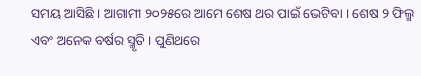ସମୟ ଆସିଛି । ଆଗାମୀ ୨୦୨୫ରେ ଆମେ ଶେଷ ଥର ପାଇଁ ଭେଟିବା । ଶେଷ ୨ ଫିଲ୍ମ ଏବଂ ଅନେକ ବର୍ଷର ସ୍ମୃତି । ପୁଣିଥରେ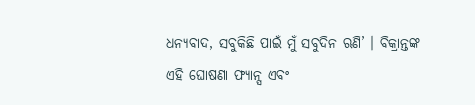ଧନ୍ୟବାଦ, ସବୁକିଛି ପାଇଁ ମୁଁ ସବୁଦିନ ଋଣି’ । ବିକ୍ରାନ୍ତଙ୍କ ଏହି ଘୋଷଣା ଫ୍ୟାନ୍ସ ଏବଂ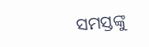ସମସ୍ତଙ୍କୁ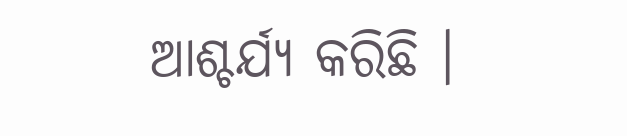ଆଶ୍ଚର୍ଯ୍ୟ କରିଛି ।